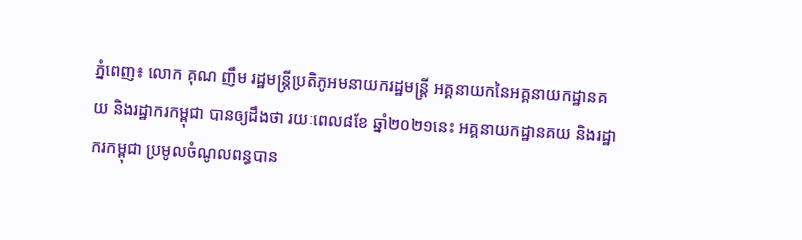ភ្នំពេញ៖ លោក គុណ ញឹម រដ្ឋមន្រ្តីប្រតិភូអមនាយករដ្ឋមន្រ្តី អគ្គនាយកនៃអគ្គនាយកដ្ឋានគយ និងរដ្ឋាករកម្ពុជា បានឲ្យដឹងថា រយៈពេល៨ខែ ឆ្នាំ២០២១នេះ អគ្គនាយកដ្ឋានគយ និងរដ្ឋាករកម្ពុជា ប្រមូលចំណូលពន្ធបាន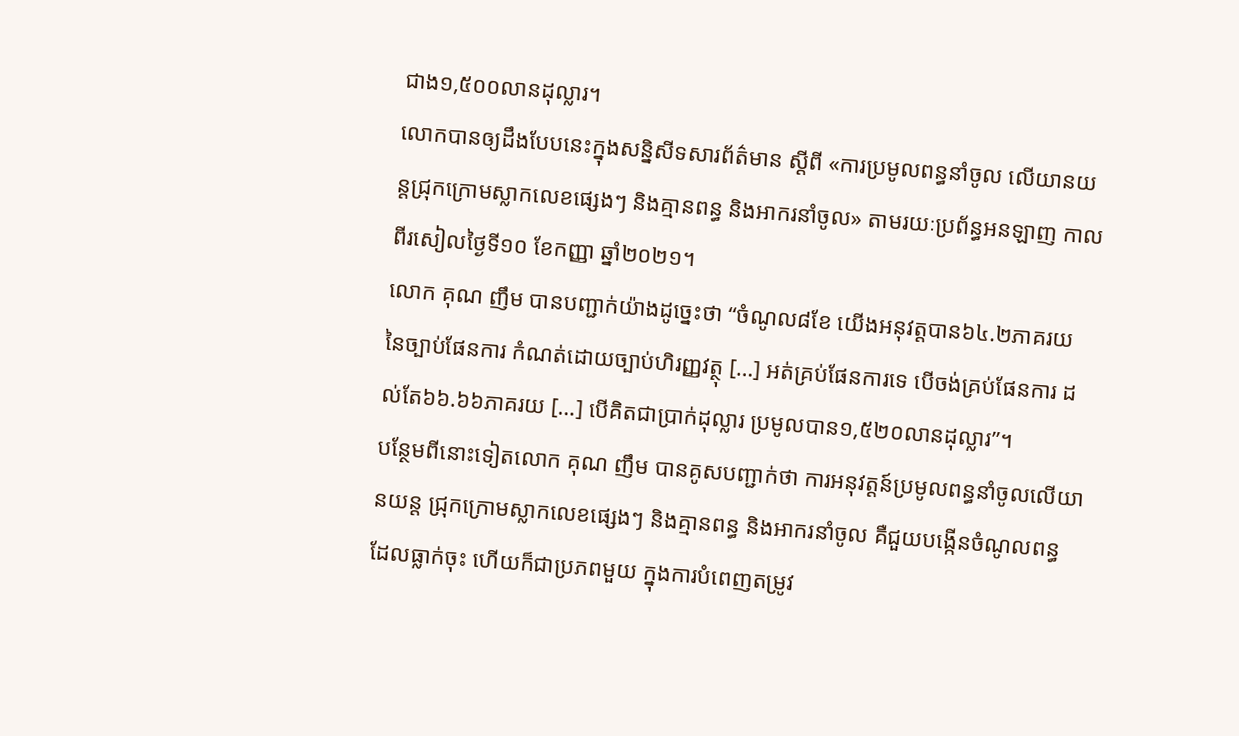ជាង១,៥០០លានដុល្លារ។
លោកបានឲ្យដឹងបែបនេះក្នុងសន្និសីទសារព័ត៌មាន ស្ដីពី «ការប្រមូលពន្ធនាំចូល លើយានយន្តជ្រុកក្រោមស្លាកលេខផ្សេងៗ និងគ្មានពន្ធ និងអាករនាំចូល» តាមរយៈប្រព័ន្ធអនឡាញ កាលពីរសៀលថ្ងៃទី១០ ខែកញ្ញា ឆ្នាំ២០២១។
លោក គុណ ញឹម បានបញ្ជាក់យ៉ាងដូច្នេះថា “ចំណូល៨ខែ យើងអនុវត្ដបាន៦៤.២ភាគរយ នៃច្បាប់ផែនការ កំណត់ដោយច្បាប់ហិរញ្ញវត្ថុ […] អត់គ្រប់ផែនការទេ បើចង់គ្រប់ផែនការ ដល់តែ៦៦.៦៦ភាគរយ […] បើគិតជាប្រាក់ដុល្លារ ប្រមូលបាន១,៥២០លានដុល្លារ”។
បន្ថែមពីនោះទៀតលោក គុណ ញឹម បានគូសបញ្ជាក់ថា ការអនុវត្តន៍ប្រមូលពន្ធនាំចូលលើយានយន្ត ជ្រុកក្រោមស្លាកលេខផ្សេងៗ និងគ្មានពន្ធ និងអាករនាំចូល គឺជួយបង្កើនចំណូលពន្ធ ដែលធ្លាក់ចុះ ហើយក៏ជាប្រភពមួយ ក្នុងការបំពេញតម្រូវ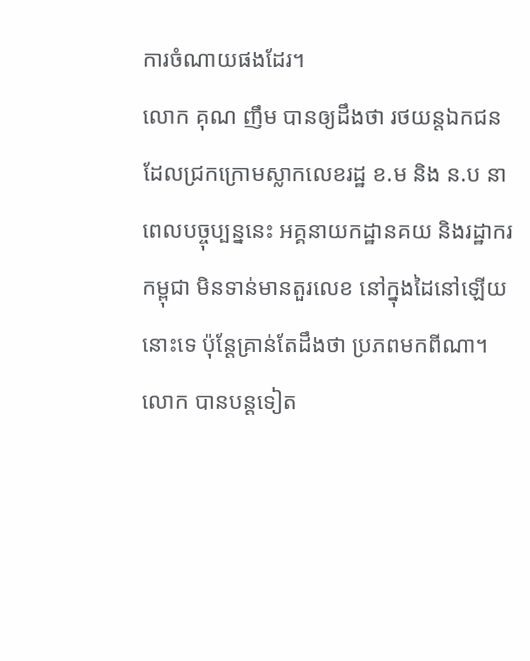ការចំណាយផងដែរ។
លោក គុណ ញឹម បានឲ្យដឹងថា រថយន្តឯកជន ដែលជ្រកក្រោមស្លាកលេខរដ្ឋ ខ.ម និង ន.ប នាពេលបច្ចុប្បន្ននេះ អគ្គនាយកដ្ឋានគយ និងរដ្ឋាករកម្ពុជា មិនទាន់មានតួរលេខ នៅក្នុងដៃនៅឡើយនោះទេ ប៉ុន្ដែគ្រាន់តែដឹងថា ប្រភពមកពីណា។
លោក បានបន្ដទៀត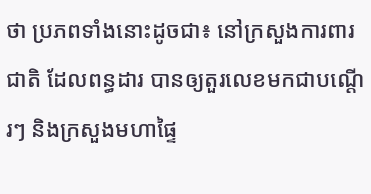ថា ប្រភពទាំងនោះដូចជា៖ នៅក្រសួងការពារជាតិ ដែលពន្ធដារ បានឲ្យតួរលេខមកជាបណ្ដើរៗ និងក្រសួងមហាផ្ទៃ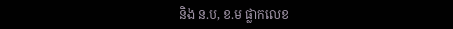និង ន.ប, ខ.ម ផ្លាកលេខ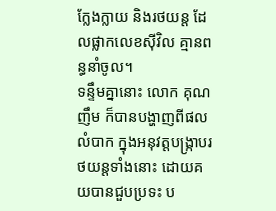ក្លែងក្លាយ និងរថយន្ដ ដែលផ្លាកលេខស៊ីវិល គ្មានពន្ធនាំចូល។
ទន្ទឹមគ្នានោះ លោក គុណ ញឹម ក៏បានបង្ហាញពីផលលំបាក ក្នុងអនុវត្ដបង្ក្រាបរថយន្ដទាំងនោះ ដោយគយបានជួបប្រទះ ប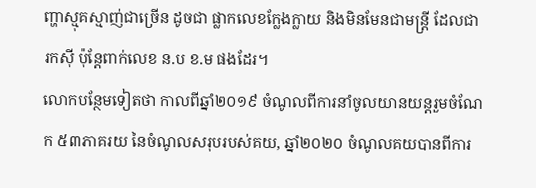ញ្ហាស្មុគស្មាញ់ជាច្រើន ដូចជា ផ្លាកលេខក្លែងក្លាយ និងមិនមែនជាមន្ដ្រី ដែលជារកស៊ី ប៉ុន្ដែពាក់លេខ ន.ប ខ.ម ផងដែរ។
លោកបន្ថែមទៀតថា កាលពីឆ្នាំ២០១៩ ចំណូលពីការនាំចូលយានយន្តរួមចំណែក ៥៣ភាគរយ នៃចំណូលសរុបរបស់គយ, ឆ្នាំ២០២០ ចំណូលគយបានពីការ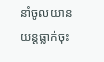នាំចូលយានយន្តធ្លាក់ចុះ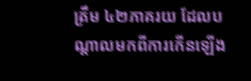ត្រឹម ៤២ភាគរយ ដែលបណ្តាលមកពីការកើនឡើង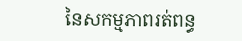នៃសកម្មភាពរត់ពន្ធ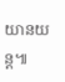យានយន្ត៕